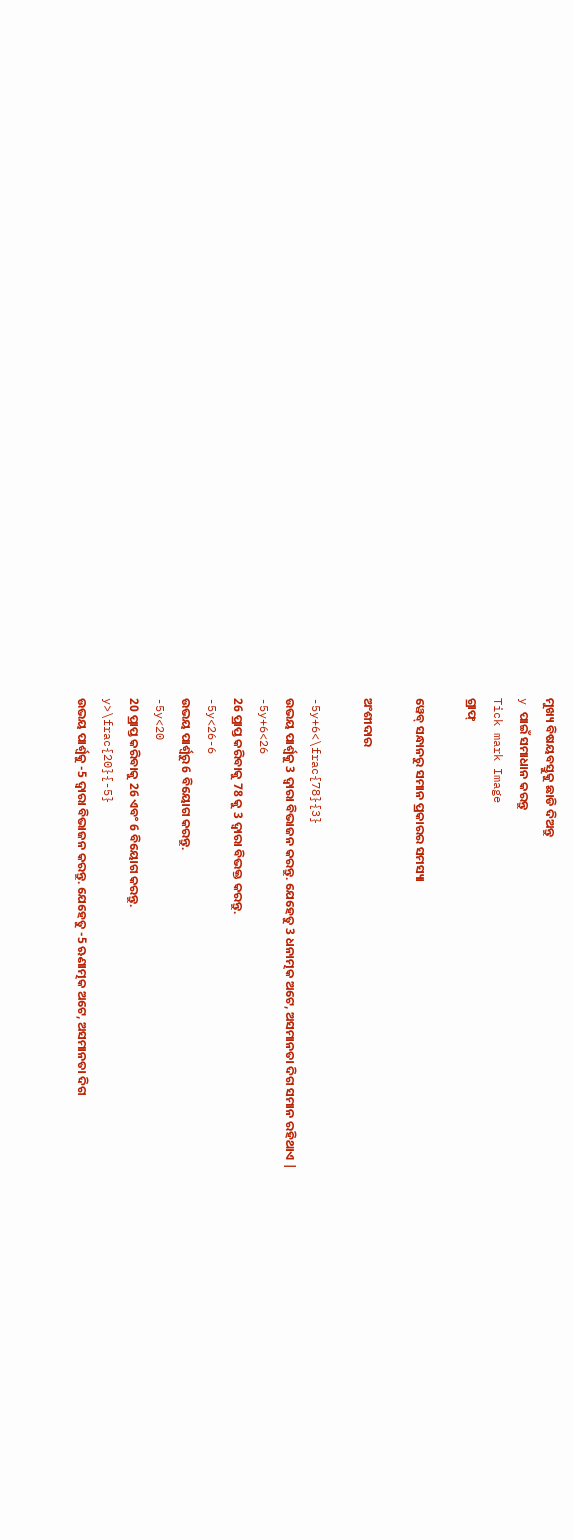ମୁଖ୍ୟ ବିଷୟବସ୍ତୁକୁ ଛାଡି ଦିଅନ୍ତୁ
y ପାଇଁ ସମାଧାନ କରନ୍ତୁ
Tick mark Image
ଗ୍ରାଫ୍

ୱେବ୍ ସନ୍ଧାନରୁ ସମାନ ପ୍ରକାରର ସମସ୍ୟା

ଅଂଶୀଦାର

-5y+6<\frac{78}{3}
ଉଭୟ ପାର୍ଶ୍ୱକୁ 3 ଦ୍ୱାରା ବିଭାଜନ କରନ୍ତୁ. ଯେହେତୁ 3 ଧନାତ୍ମକ ଅଟେ, ଅସମାନତା ଦିଗ ସମାନ ରହିଥାଏ |
-5y+6<26
26 ପ୍ରାପ୍ତ କରିବାକୁ 78 କୁ 3 ଦ୍ୱାରା ବିଭକ୍ତ କରନ୍ତୁ.
-5y<26-6
ଉଭୟ ପାର୍ଶ୍ୱରୁ 6 ବିୟୋଗ କରନ୍ତୁ.
-5y<20
20 ପ୍ରାପ୍ତ କରିବାକୁ 26 ଏବଂ 6 ବିୟୋଗ କରନ୍ତୁ.
y>\frac{20}{-5}
ଉଭୟ ପାର୍ଶ୍ୱକୁ -5 ଦ୍ୱାରା ବିଭାଜନ କରନ୍ତୁ. ଯେହେତୁ -5 ଋଣାତ୍ମକ ଅଟେ, ଅସମାନତା ଦିଗ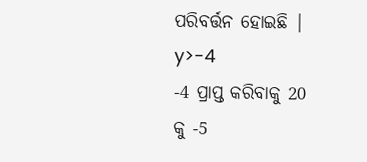ପରିବର୍ତ୍ତନ ହୋଇଛି |
y>-4
-4 ପ୍ରାପ୍ତ କରିବାକୁ 20 କୁ -5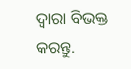ଦ୍ୱାରା ବିଭକ୍ତ କରନ୍ତୁ.